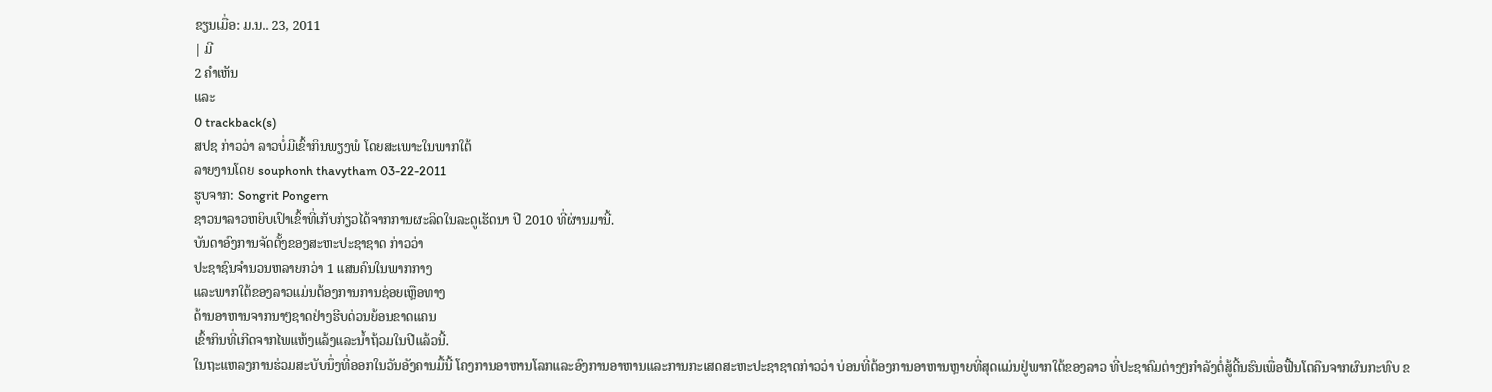ຂຽນເມື່ອ: ມ.ນ.. 23, 2011
| ມີ
2 ຄຳເຫັນ
ແລະ
0 trackback(s)
ສປຊ ກ່າວວ່າ ລາວບໍ່ມີເຂົ້າກິນພຽງພໍ ໂດຍສະເພາະໃນພາກໃຕ້
ລາຍງານໂດຍ souphonh thavytham 03-22-2011
ຮູບຈາກ: Songrit Pongern
ຊາວນາລາວຫຍິບເປົາເຂົ້າທີ່ເກັບກ່ຽວໄດ້ຈາກການຜະລິດໃນລະດູເຮັດນາ ປີ 2010 ທີ່ຜ່ານມານີ້.
ບັນດາອົງການຈັດຕັ້ງຂອງສະຫະປະຊາຊາດ ກ່າວວ່າ
ປະຊາຊົນຈໍານວນຫລາຍກວ່າ 1 ແສນຄົນໃນພາກກາງ
ແລະພາກໃຕ້ຂອງລາວແມ່ນຕ້ອງການການຊ່ອຍເຫຼືອທາງ
ດ້ານອາຫານຈາກນາໆຊາດຢ່າງຮີບດ່ວນຍ້ອນຂາດແຄນ
ເຂົ້າກິນທີ່ເກີດຈາກໄພແຫ້ງແລ້ງແລະນໍ້າຖ້ວມໃນປີແລ້ວນີ້.
ໃນຖະແຫລງການຮ່ວມສະບັບນຶ່ງທີ່ອອກໃນວັນອັງຄານມື້ນີ້ ໂຄງການອາຫານໂລກແລະອົງການອາຫານແລະການກະເສດສະຫະປະຊາຊາດກ່າວວ່າ ບ່ອນທີ່ຕ້ອງການອາຫານຫຼາຍທີ່ສຸດແມ່ນຢູ່ພາກໃຕ້ຂອງລາວ ທີ່ປະຊາຄົມຕ່າງໆກໍາລັງຕໍ່ສູ້ດີ້ນຮົນເພື່ອຟື້ນໂຕຄືນຈາກຜົນກະທົບ ຂ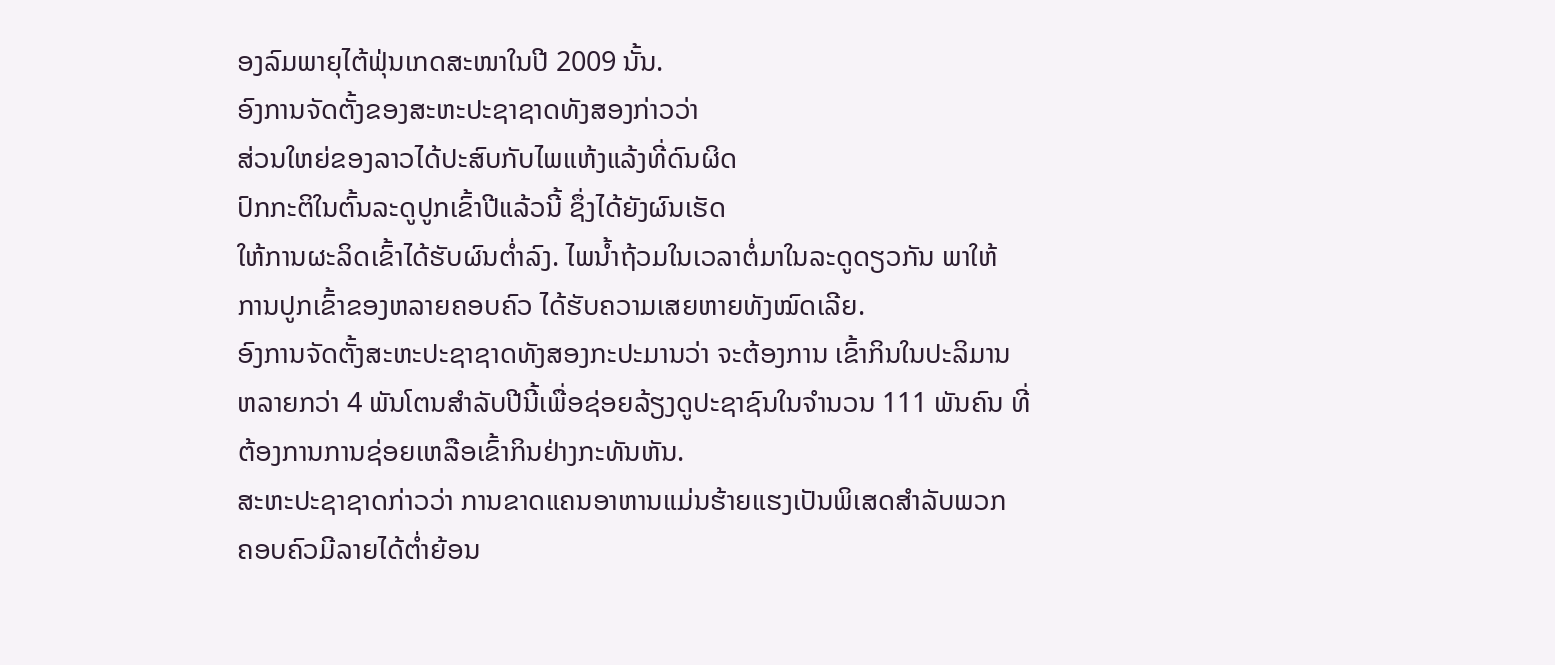ອງລົມພາຍຸໄຕ້ຟຸ່ນເກດສະໜາໃນປີ 2009 ນັ້ນ.
ອົງການຈັດຕັ້ງຂອງສະຫະປະຊາຊາດທັງສອງກ່າວວ່າ
ສ່ວນໃຫຍ່ຂອງລາວໄດ້ປະສົບກັບໄພແຫ້ງແລ້ງທີ່ດົນຜິດ
ປົກກະຕິໃນຕົ້ນລະດູປູກເຂົ້າປີແລ້ວນີ້ ຊຶ່ງໄດ້ຍັງຜົນເຮັດ
ໃຫ້ການຜະລິດເຂົ້າໄດ້ຮັບຜົນຕໍ່າລົງ. ໄພນໍ້າຖ້ວມໃນເວລາຕໍ່ມາໃນລະດູດຽວກັນ ພາໃຫ້
ການປູກເຂົ້າຂອງຫລາຍຄອບຄົວ ໄດ້ຮັບຄວາມເສຍຫາຍທັງໝົດເລີຍ.
ອົງການຈັດຕັ້ງສະຫະປະຊາຊາດທັງສອງກະປະມານວ່າ ຈະຕ້ອງການ ເຂົ້າກິນໃນປະລິມານ
ຫລາຍກວ່າ 4 ພັນໂຕນສໍາລັບປີນີ້ເພື່ອຊ່ອຍລ້ຽງດູປະຊາຊົນໃນຈໍານວນ 111 ພັນຄົນ ທີ່
ຕ້ອງການການຊ່ອຍເຫລືອເຂົ້າກິນຢ່າງກະທັນຫັນ.
ສະຫະປະຊາຊາດກ່າວວ່າ ການຂາດແຄນອາຫານແມ່ນຮ້າຍແຮງເປັນພິເສດສໍາລັບພວກ
ຄອບຄົວມີລາຍໄດ້ຕໍ່າຍ້ອນ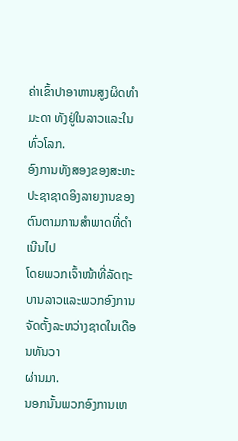ຄ່າເຂົ້າປາອາຫານສູງຜິດທໍາມະດາ ທັງຢູ່ໃນລາວແລະໃນທົ່ວໂລກ.
ອົງການທັງສອງຂອງສະຫະປະຊາຊາດອິງລາຍງານຂອງຕົນຕາມການສໍາພາດທີ່ດໍາເນີນໄປ
ໂດຍພວກເຈົ້າໜ້າທີ່ລັດຖະບານລາວແລະພວກອົງການຈັດຕັ້ງລະຫວ່າງຊາດໃນເດືອນທັນວາ
ຜ່ານມາ.
ນອກນັ້ນພວກອົງການເຫ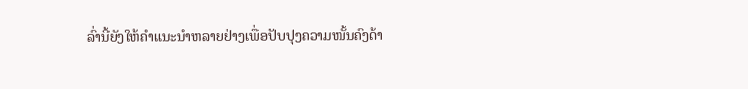ລົ່ານີ້ຍັງໃຫ້ຄໍາແນະນໍາຫລາຍຢ່າງເພື່ອປັບປຸງຄວາມໜັ້ນຄົງດ້າ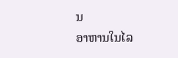ນ
ອາຫານໃນໄລ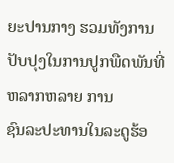ຍະປານກາງ ຮວມທັງການປັບປຸງໃນການປູກພືດພັນທີ່ຫລາກຫລາຍ ການ
ຊົນລະປະທານໃນລະດູຮ້ອ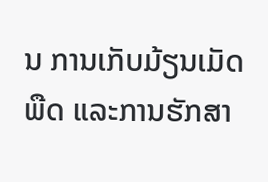ນ ການເກັບມ້ຽນເມັດພືດ ແລະການຮັກສາ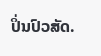ປິ່ນປົວສັດ.